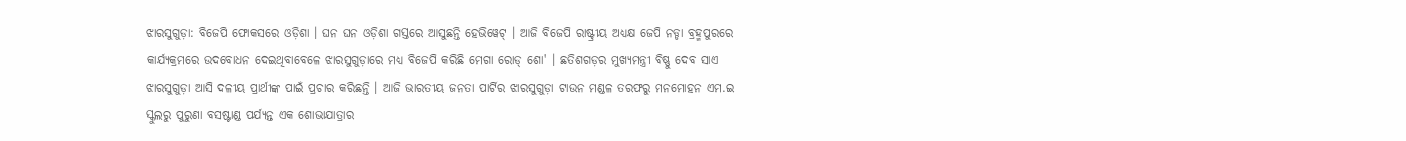ଝାରସୁଗୁଡ଼ା: ବିଜେପି ଫୋକସରେ ଓଡ଼ିଶା । ଘନ ଘନ ଓଡ଼ିଶା ଗସ୍ତରେ ଆସୁଛନ୍ତି ହେଭିୱେଟ୍ । ଆଜି ବିଜେପି ରାଷ୍ଟ୍ରୀୟ ଅଧ୍ୟକ୍ଷ ଜେପି ନଡ୍ଡା ବ୍ରହ୍ମପୁରରେ କାର୍ଯ୍ୟକ୍ରମରେ ଉଦବୋଧନ ଦେଇଥିବାବେଳେ ଝାରସୁଗୁଡ଼ାରେ ମଧ୍ୟ ବିଜେପି କରିଛି ମେଗା ରୋଡ୍ ଶୋ' । ଛତିଶଗଡ଼ର ମୁଖ୍ୟମନ୍ତ୍ରୀ ବିଷ୍ଣୁ ଦେବ ସାଏ ଝାରସୁଗୁଡ଼ା ଆସି ଦଳୀୟ ପ୍ରାର୍ଥୀଙ୍କ ପାଇଁ ପ୍ରଚାର କରିଛନ୍ତି । ଆଜି ଭାରତୀୟ ଜନତା ପାର୍ଟିର ଝାରସୁଗୁଡ଼ା ଟାଉନ ମଣ୍ଡଳ ତରଫରୁ ମନମୋହନ ଏମ.ଇ ସ୍କୁଲରୁ ପୁରୁଣା ବସଷ୍ଟାଣ୍ଡ ପର୍ଯ୍ୟନ୍ତ ଏକ ଶୋଭାଯାତ୍ରାର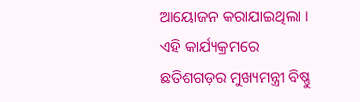ଆୟୋଜନ କରାଯାଇଥିଲା । ଏହି କାର୍ଯ୍ୟକ୍ରମରେ ଛତିଶଗଡ଼ର ମୁଖ୍ୟମନ୍ତ୍ରୀ ବିଷ୍ଣୁ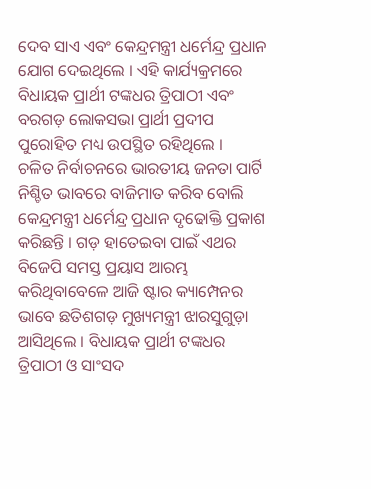ଦେବ ସାଏ ଏବଂ କେନ୍ଦ୍ରମନ୍ତ୍ରୀ ଧର୍ମେନ୍ଦ୍ର ପ୍ରଧାନ ଯୋଗ ଦେଇଥିଲେ । ଏହି କାର୍ଯ୍ୟକ୍ରମରେ ବିଧାୟକ ପ୍ରାର୍ଥୀ ଟଙ୍କଧର ତ୍ରିପାଠୀ ଏବଂ ବରଗଡ଼ ଲୋକସଭା ପ୍ରାର୍ଥୀ ପ୍ରଦୀପ ପୁରୋହିତ ମଧ୍ୟ ଉପସ୍ଥିତ ରହିଥିଲେ ।
ଚଳିତ ନିର୍ବାଚନରେ ଭାରତୀୟ ଜନତା ପାର୍ଟି ନିଶ୍ଚିତ ଭାବରେ ବାଜିମାତ କରିବ ବୋଲି କେନ୍ଦ୍ରମନ୍ତ୍ରୀ ଧର୍ମେନ୍ଦ୍ର ପ୍ରଧାନ ଦୃଢୋକ୍ତି ପ୍ରକାଶ କରିଛନ୍ତି । ଗଡ଼ ହାତେଇବା ପାଇଁ ଏଥର ବିଜେପି ସମସ୍ତ ପ୍ରୟାସ ଆରମ୍ଭ କରିଥିବାବେଳେ ଆଜି ଷ୍ଟାର କ୍ୟାମ୍ପେନର ଭାବେ ଛତିଶଗଡ଼ ମୁଖ୍ୟମନ୍ତ୍ରୀ ଝାରସୁଗୁଡ଼ା ଆସିଥିଲେ । ବିଧାୟକ ପ୍ରାର୍ଥୀ ଟଙ୍କଧର ତ୍ରିପାଠୀ ଓ ସାଂସଦ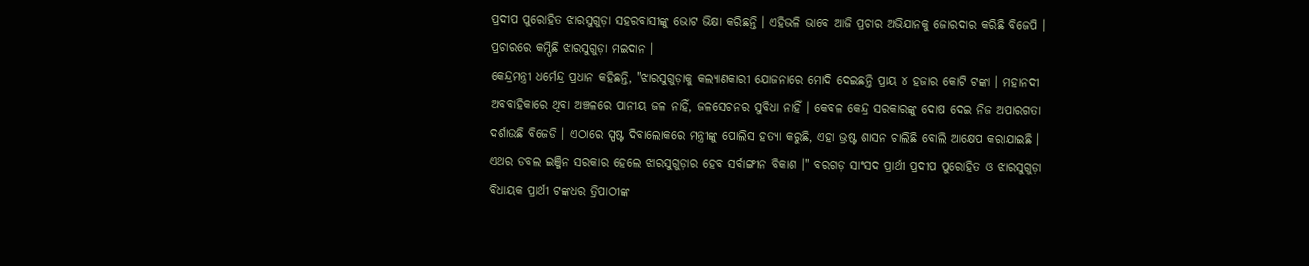ପ୍ରଦୀପ ପୁରୋହିତ ଝାରସୁଗୁଡ଼ା ସହରବାସୀଙ୍କୁ ଭୋଟ ଭିକ୍ଷା କରିଛନ୍ତି । ଏହିଭଳି ଭାବେ ଆଜି ପ୍ରଚାର ଅଭିଯାନକୁ ଜୋରଦାର କରିଛି ବିଜେପି । ପ୍ରଚାରରେ କମ୍ପିଛି ଝାରସୁଗୁଡ଼ା ମଇଦାନ ।
କେନ୍ଦ୍ରମନ୍ତ୍ରୀ ଧର୍ମେନ୍ଦ୍ର ପ୍ରଧାନ କହିଛନ୍ତି, "ଝାରସୁଗୁଡ଼ାକୁ କଲ୍ୟାଣକାରୀ ଯୋଜନାରେ ମୋଦି ଦେଇଛନ୍ତି ପ୍ରାୟ ୪ ହଜାର କୋଟି ଟଙ୍କା । ମହାନଦୀ ଅବବାହିକାରେ ଥିବା ଅଞ୍ଚଳରେ ପାନୀୟ ଜଳ ନାହିଁ, ଜଳସେଚନର ସୁବିଧା ନାହିଁ । କେବଳ କେନ୍ଦ୍ର ସରକାରଙ୍କୁ ଦୋଷ ଦେଇ ନିଜ ଅପାରଗତା ଦର୍ଶାଉଛି ବିଜେଡି । ଏଠାରେ ସ୍ପଷ୍ଟ ଦିବାଲୋକରେ ମନ୍ତ୍ରୀଙ୍କୁ ପୋଲିସ ହତ୍ୟା କରୁଛି, ଏହା ଭ୍ରଷ୍ଟ ଶାସନ ଚାଲିଛି ବୋଲି ଆକ୍ଷେପ କରାଯାଇଛି । ଏଥର ଡବଲ ଇଞ୍ଜିନ ସରକାର ହେଲେ ଝାରସୁଗୁଡ଼ାର ହେବ ସର୍ବାଙ୍ଗୀନ ବିକାଶ ।" ବରଗଡ଼ ସାଂସଦ ପ୍ରାର୍ଥୀ ପ୍ରଦୀପ ପୁରୋହିତ ଓ ଝାରସୁଗୁଡ଼ା ବିଧାୟକ ପ୍ରାର୍ଥୀ ଟଙ୍କଧର ତ୍ରିପାଠୀଙ୍କ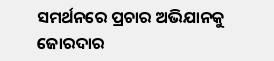ସମର୍ଥନରେ ପ୍ରଚାର ଅଭିଯାନକୁ ଜୋରଦାର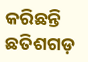କରିଛନ୍ତି ଛତିଶଗଡ଼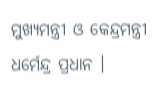ମୁଖ୍ୟମନ୍ତ୍ରୀ ଓ କେନ୍ଦ୍ରମନ୍ତ୍ରୀ ଧର୍ମେନ୍ଦ୍ର ପ୍ରଧାନ ।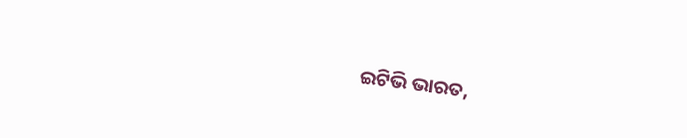ଇଟିଭି ଭାରତ,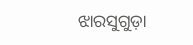ଝାରସୁଗୁଡ଼ା